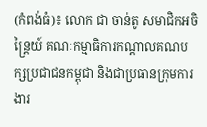(កំពង់ធំ)៖ លោក ជា ចាន់តូ សមាជិកអចិន្ត្រៃយ៍ គណៈកម្មាធិការកណ្ដាលគណបក្សប្រជាជនកម្ពុជា និងជាប្រធានក្រុមការងារ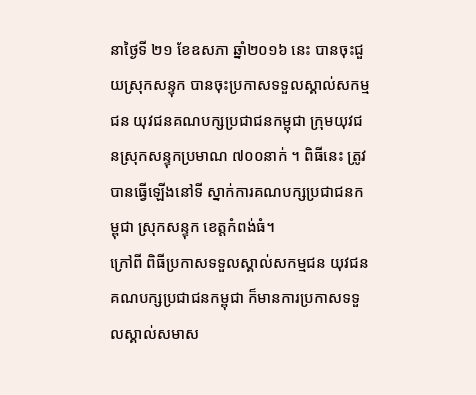នាថ្ងៃទី ២១ ខែឧសភា ឆ្នាំ២០១៦ នេះ បានចុះជួយស្រុកសន្ទុក បានចុះប្រកាសទទួលស្គាល់សកម្មជន យុវជនគណបក្សប្រជាជនកម្ពុជា ក្រុមយុវជនស្រុកសន្ទុកប្រមាណ ៧០០នាក់ ។ ពិធីនេះ ត្រូវបានធ្វើឡើងនៅទី ស្នាក់ការគណបក្សប្រជាជនកម្ពុជា ស្រុកសន្ទុក ខេត្តកំពង់ធំ។
ក្រៅពី ពិធីប្រកាសទទួលស្គាល់សកម្មជន យុវជនគណបក្សប្រជាជនកម្ពុជា ក៏មានការប្រកាសទទួលស្គាល់សមាស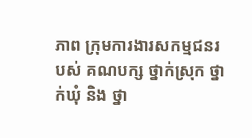ភាព ក្រុមការងារសកម្មជនរបស់ គណបក្ស ថ្នាក់ស្រុក ថ្នាក់ឃុំ និង ថ្នា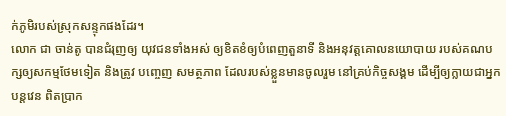ក់ភូមិរបស់ស្រុកសន្ទុកផងដែរ។
លោក ជា ចាន់តូ បានជំរុញឲ្យ យុវជនទាំងអស់ ឲ្យខិតខំឲ្យបំពេញតួនាទី និងអនុវត្តគោលនយោបាយ របស់គណបក្សឲ្យសកម្មថែមទៀត និងត្រូវ បញ្ចេញ សមត្ថភាព ដែលរបស់ខ្លួនមានចូលរួម នៅគ្រប់កិច្ចសង្គម ដើម្បីឲ្យក្លាយជាអ្នកបន្តវេន ពិតប្រាក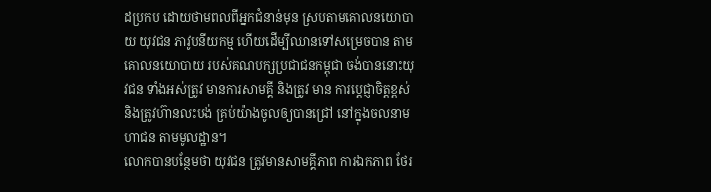ដប្រកប ដោយថាមពលពីអ្នកជំនាន់មុន ស្របតាមគោលនយោបាយ យុវជន ភាវូបនីយកម្ម ហើយដើម្បីឈានទៅសម្រេចបាន តាមគោលនយោបាយ របស់គណបក្សប្រជាជនកម្ពុជា ចង់បាននោះយុវជន ទាំងអស់ត្រូវ មានការសាមគ្គី និងត្រូវ មាន ការប្ដេជ្ញាចិត្តខ្ពស់ និងត្រូវហ៊ានលះបង់ គ្រប់យ៉ាងចូលឲ្យបានជ្រៅ នៅក្នុងចលនាមហាជន តាមមូលដ្ឋាន។
លោកបានបន្ថែមថា យុវជន ត្រូវមានសាមគ្គីភាព ការឯកភាព ថែរ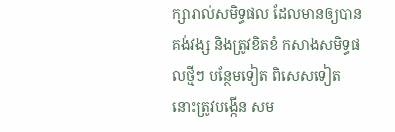ក្សារាល់សមិទ្ធផល ដែលមានឲ្យបានគង់វង្ស និងត្រូវខិតខំ កសាងសមិទ្ធផលថ្មីៗ បន្ថែមទៀត ពិសេសទៀត នោះត្រូវបង្កើន សម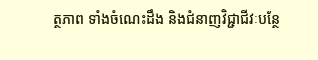ត្ថភាព ទាំងចំណេះដឹង និងជំនាញវិជ្ជាជីវៈបន្ថែ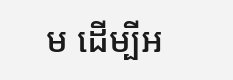ម ដើម្បីអ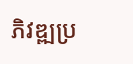ភិវឌ្ឍប្រ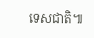ទេសជាតិ៕